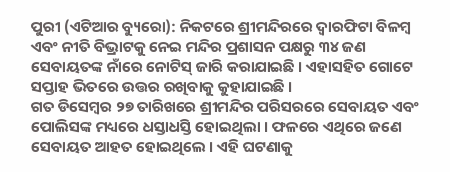ପୁରୀ (ଏଟିଆର ବ୍ୟୁରୋ): ନିକଟରେ ଶ୍ରୀମନ୍ଦିରରେ ଦ୍ୱାରଫିଟା ବିଳମ୍ବ ଏବଂ ନୀତି ବିଭ୍ରାଟକୁ ନେଇ ମନ୍ଦିର ପ୍ରଶାସନ ପକ୍ଷରୁ ୩୪ ଜଣ ସେବାୟତଙ୍କ ନାଁରେ ନୋଟିସ୍ ଜାରି କରାଯାଇଛି । ଏହାସହିତ ଗୋଟେ ସପ୍ତାହ ଭିତରେ ଉତ୍ତର ରଖିବାକୁ କୁହାଯାଇଛି ।
ଗତ ଡିସେମ୍ବର ୨୭ ତାରିଖରେ ଶ୍ରୀମନ୍ଦିର ପରିସରରେ ସେବାୟତ ଏବଂ ପୋଲିସଙ୍କ ମଧ୍ୟରେ ଧସ୍ତାଧସ୍ତି ହୋଇଥିଲା । ଫଳରେ ଏଥିରେ ଜଣେ ସେବାୟତ ଆହତ ହୋଇଥିଲେ । ଏହି ଘଟଣାକୁ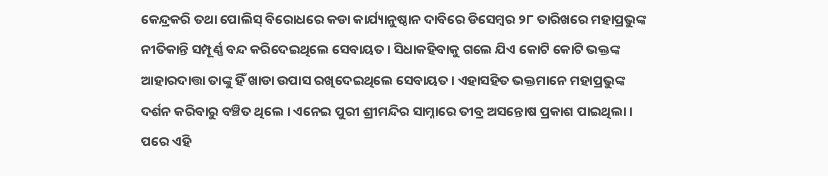କେନ୍ଦ୍ରକରି ତଥା ପୋଲିସ୍ ବିରୋଧରେ କଡା କାର୍ଯ୍ୟାନୁଷ୍ଠାନ ଦାବିରେ ଡିସେମ୍ବର ୨୮ ତାରିଖରେ ମହାପ୍ରଭୁଙ୍କ ନୀତିକାନ୍ତି ସମ୍ପୂର୍ଣ୍ଣ ବନ୍ଦ କରିଦେଇଥିଲେ ସେବାୟତ । ସିଧାକହିବାକୁ ଗଲେ ଯିଏ କୋଟି କୋଟି ଭକ୍ତଙ୍କ ଆହାରଦାତ୍ତା ତାଙ୍କୁ ହିଁ ଖାଡା ଉପାସ ରଖିଦେଇଥିଲେ ସେବାୟତ । ଏହାସହିତ ଭକ୍ତମାନେ ମହାପ୍ରଭୁଙ୍କ ଦର୍ଶନ କରିବାରୁ ବଞ୍ଚିତ ଥିଲେ । ଏନେଇ ପୁରୀ ଶ୍ରୀମନ୍ଦିର ସାମ୍ନାରେ ତୀବ୍ର ଅସନ୍ତୋଷ ପ୍ରକାଶ ପାଇଥିଲା । ପରେ ଏହି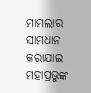ମାମଲାର ସାମଧାନ କରାଯାଇ ମହାପ୍ରଭୁଙ୍କ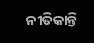ନୀତିକାନ୍ତି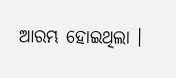ଆରମ୍ଭ ହୋଇଥିଲା ।